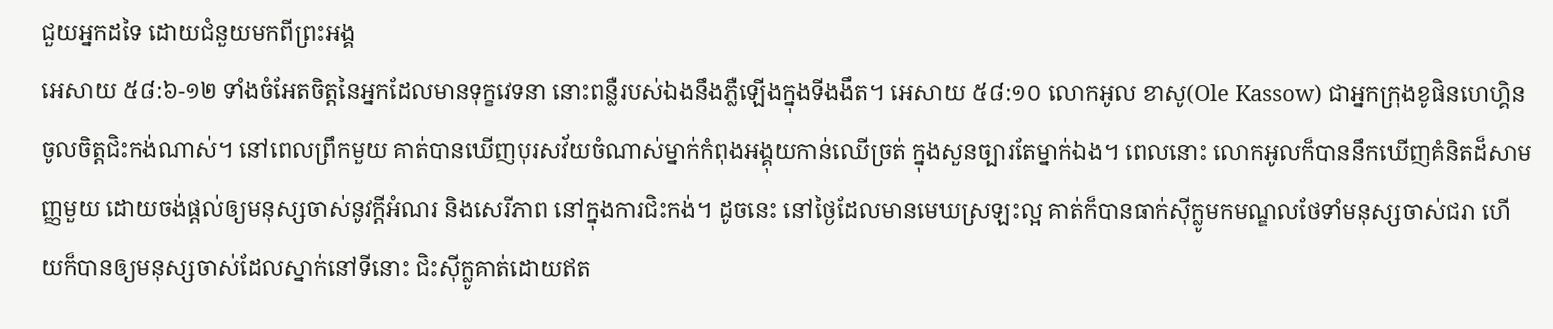ជួយអ្នកដទៃ ដោយជំនួយមកពីព្រះអង្គ
អេសាយ ៥៨:៦-១២ ទាំងចំអែតចិត្តនៃអ្នកដែលមានទុក្ខវេទនា នោះពន្លឺរបស់ឯងនឹងភ្លឺឡើងក្នុងទីងងឹត។ អេសាយ ៥៨:១០ លោកអូល ខាសូ(Ole Kassow) ជាអ្នកក្រុងខូផិនហេហ្គិន ចូលចិត្តជិះកង់ណាស់។ នៅពេលព្រឹកមួយ គាត់បានឃើញបុរសវ័យចំណាស់ម្នាក់កំពុងអង្គុយកាន់ឈើច្រត់ ក្នុងសួនច្បារតែម្នាក់ឯង។ ពេលនោះ លោកអូលក៏បាននឹកឃើញគំនិតដ៏សាមញ្ញមួយ ដោយចង់ផ្តល់ឲ្យមនុស្សចាស់នូវក្តីអំណរ និងសេរីភាព នៅក្នុងការជិះកង់។ ដូចនេះ នៅថ្ងៃដែលមានមេឃស្រឡះល្អ គាត់ក៏បានធាក់ស៊ីក្លូមកមណ្ឌលថែទាំមនុស្សចាស់ជរា ហើយក៏បានឲ្យមនុស្សចាស់ដែលស្នាក់នៅទីនោះ ជិះស៊ីក្លូគាត់ដោយឥត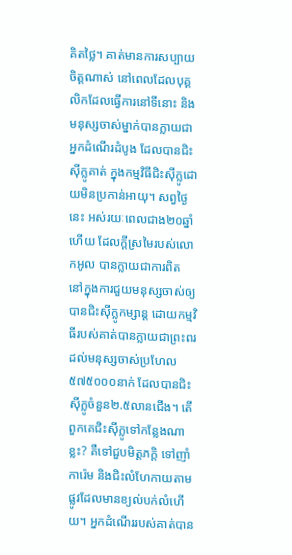គិតថ្លៃ។ គាត់មានការសប្បាយចិត្តណាស់ នៅពេលដែលបុគ្គលិកដែលធ្វើការនៅទីនោះ និងមនុស្សចាស់ម្នាក់បានក្លាយជាអ្នកដំណើរដំបូង ដែលបានជិះស៊ីក្លូគាត់ ក្នុងកម្មវិធីជិះស៊ីក្លូដោយមិនប្រកាន់អាយុ។ សព្វថ្ងៃនេះ អស់រយៈពេលជាង២០ឆ្នាំហើយ ដែលក្តីស្រមៃរបស់លោកអូល បានក្លាយជាការពិត នៅក្នុងការជួយមនុស្សចាស់ឲ្យបានជិះស៊ីក្លូកម្សាន្ត ដោយកម្មវិធីរបស់គាត់បានក្លាយជាព្រះពរដល់មនុស្សចាស់ប្រហែល ៥៧៥០០០នាក់ ដែលបានជិះស៊ីក្លូចំនួន២.៥លានជើង។ តើពួកគេជិះស៊ីក្លូទៅកន្លែងណាខ្លះ? គឺទៅជួបមិត្តភក្តិ ទៅញាំការ៉េម និងជិះលំហែកាយតាមផ្លូវដែលមានខ្យល់បក់លំហើយ។ អ្នកដំណើររបស់គាត់បាន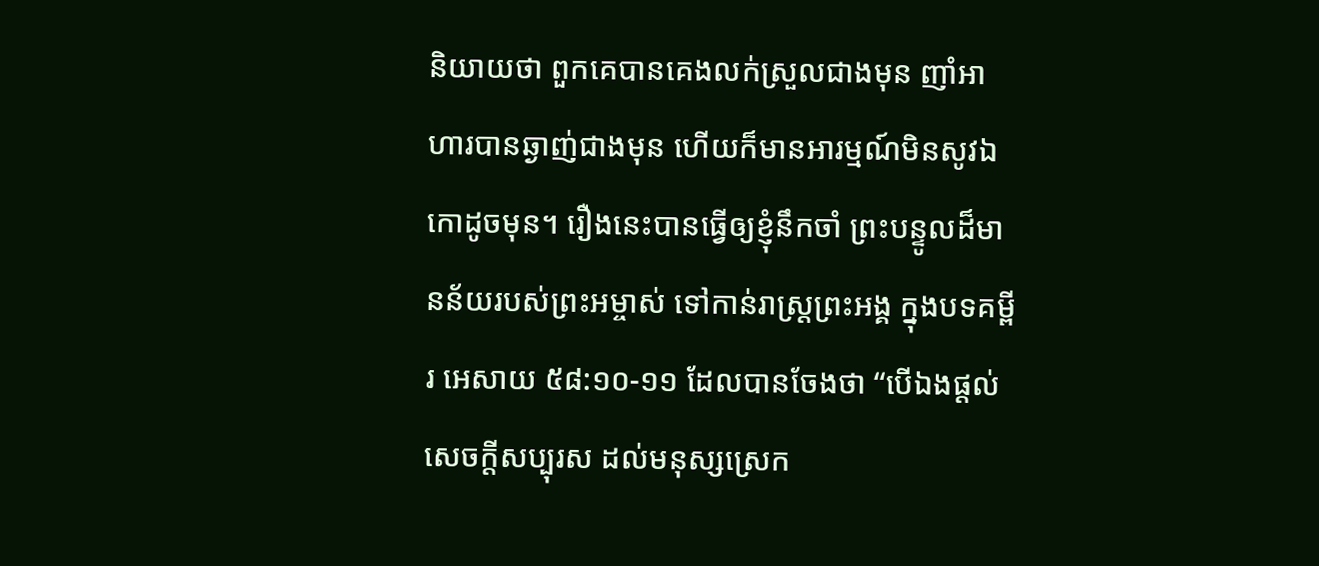និយាយថា ពួកគេបានគេងលក់ស្រួលជាងមុន ញាំអាហារបានឆ្ងាញ់ជាងមុន ហើយក៏មានអារម្មណ៍មិនសូវឯកោដូចមុន។ រឿងនេះបានធ្វើឲ្យខ្ញុំនឹកចាំ ព្រះបន្ទូលដ៏មានន័យរបស់ព្រះអម្ចាស់ ទៅកាន់រាស្រ្តព្រះអង្គ ក្នុងបទគម្ពីរ អេសាយ ៥៨:១០-១១ ដែលបានចែងថា “បើឯងផ្តល់សេចក្តីសប្បុរស ដល់មនុស្សស្រេក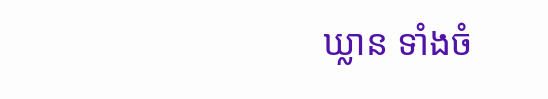ឃ្លាន ទាំងចំ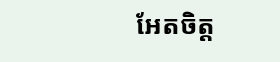អែតចិត្ត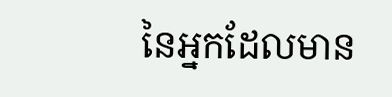នៃអ្នកដែលមាន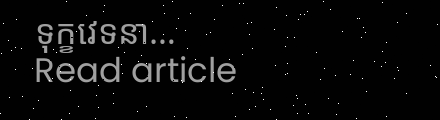ទុក្ខវេទនា…
Read article